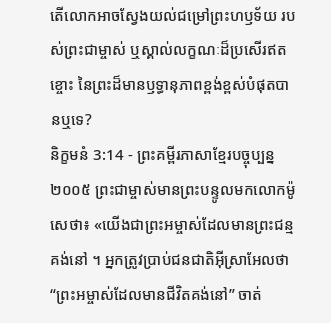តើលោកអាចស្វែងយល់ជម្រៅព្រះហឫទ័យ របស់ព្រះជាម្ចាស់ ឬស្គាល់លក្ខណៈដ៏ប្រសើរឥតខ្ចោះ នៃព្រះដ៏មានឫទ្ធានុភាពខ្ពង់ខ្ពស់បំផុតបានឬទេ?
និក្ខមនំ 3:14 - ព្រះគម្ពីរភាសាខ្មែរបច្ចុប្បន្ន ២០០៥ ព្រះជាម្ចាស់មានព្រះបន្ទូលមកលោកម៉ូសេថា៖ «យើងជាព្រះអម្ចាស់ដែលមានព្រះជន្មគង់នៅ ។ អ្នកត្រូវប្រាប់ជនជាតិអ៊ីស្រាអែលថា “ព្រះអម្ចាស់ដែលមានជីវិតគង់នៅ” ចាត់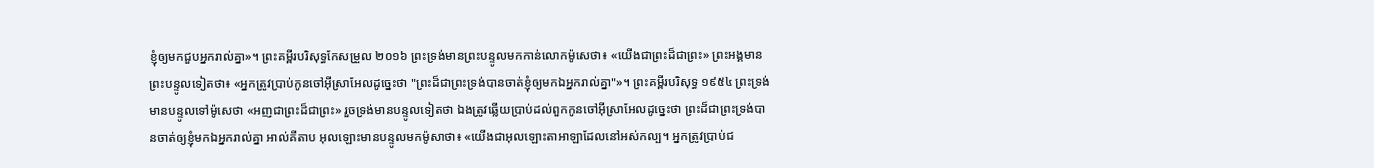ខ្ញុំឲ្យមកជួបអ្នករាល់គ្នា»។ ព្រះគម្ពីរបរិសុទ្ធកែសម្រួល ២០១៦ ព្រះទ្រង់មានព្រះបន្ទូលមកកាន់លោកម៉ូសេថា៖ «យើងជាព្រះដ៏ជាព្រះ» ព្រះអង្គមានព្រះបន្ទូលទៀតថា៖ «អ្នកត្រូវប្រាប់កូនចៅអ៊ីស្រាអែលដូច្នេះថា "ព្រះដ៏ជាព្រះទ្រង់បានចាត់ខ្ញុំឲ្យមកឯអ្នករាល់គ្នា"»។ ព្រះគម្ពីរបរិសុទ្ធ ១៩៥៤ ព្រះទ្រង់មានបន្ទូលទៅម៉ូសេថា «អញជាព្រះដ៏ជាព្រះ» រួចទ្រង់មានបន្ទូលទៀតថា ឯងត្រូវឆ្លើយប្រាប់ដល់ពួកកូនចៅអ៊ីស្រាអែលដូច្នេះថា ព្រះដ៏ជាព្រះទ្រង់បានចាត់ឲ្យខ្ញុំមកឯអ្នករាល់គ្នា អាល់គីតាប អុលឡោះមានបន្ទូលមកម៉ូសាថា៖ «យើងជាអុលឡោះតាអាឡាដែលនៅអស់កល្ប។ អ្នកត្រូវប្រាប់ជ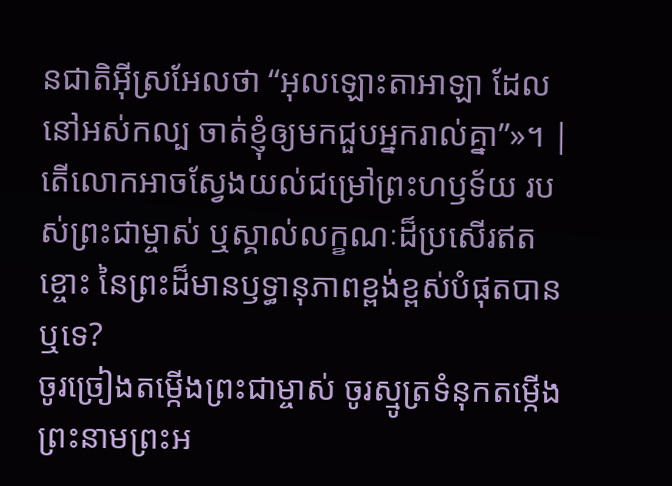នជាតិអ៊ីស្រអែលថា “អុលឡោះតាអាឡា ដែលនៅអស់កល្ប ចាត់ខ្ញុំឲ្យមកជួបអ្នករាល់គ្នា”»។ |
តើលោកអាចស្វែងយល់ជម្រៅព្រះហឫទ័យ របស់ព្រះជាម្ចាស់ ឬស្គាល់លក្ខណៈដ៏ប្រសើរឥតខ្ចោះ នៃព្រះដ៏មានឫទ្ធានុភាពខ្ពង់ខ្ពស់បំផុតបានឬទេ?
ចូរច្រៀងតម្កើងព្រះជាម្ចាស់ ចូរស្មូត្រទំនុកតម្កើង ព្រះនាមព្រះអ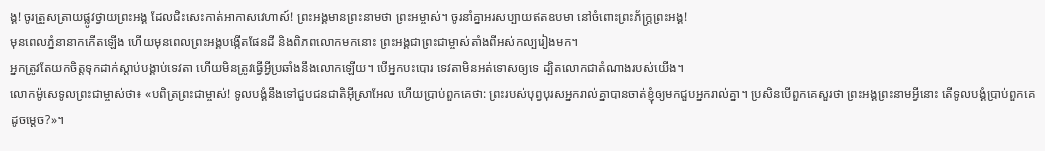ង្គ! ចូរត្រួសត្រាយផ្លូវថ្វាយព្រះអង្គ ដែលជិះសេះកាត់អាកាសវេហាស៍! ព្រះអង្គមានព្រះនាមថា ព្រះអម្ចាស់។ ចូរនាំគ្នាអរសប្បាយឥតឧបមា នៅចំពោះព្រះភ័ក្ត្រព្រះអង្គ!
មុនពេលភ្នំនានាកកើតឡើង ហើយមុនពេលព្រះអង្គបង្កើតផែនដី និងពិភពលោកមកនោះ ព្រះអង្គជាព្រះជាម្ចាស់តាំងពីអស់កល្បរៀងមក។
អ្នកត្រូវតែយកចិត្តទុកដាក់ស្ដាប់បង្គាប់ទេវតា ហើយមិនត្រូវធ្វើអ្វីប្រឆាំងនឹងលោកឡើយ។ បើអ្នកបះបោរ ទេវតាមិនអត់ទោសឲ្យទេ ដ្បិតលោកជាតំណាងរបស់យើង។
លោកម៉ូសេទូលព្រះជាម្ចាស់ថា៖ «បពិត្រព្រះជាម្ចាស់! ទូលបង្គំនឹងទៅជួបជនជាតិអ៊ីស្រាអែល ហើយប្រាប់ពួកគេថា: ព្រះរបស់បុព្វបុរសអ្នករាល់គ្នាបានចាត់ខ្ញុំឲ្យមកជួបអ្នករាល់គ្នា។ ប្រសិនបើពួកគេសួរថា ព្រះអង្គព្រះនាមអ្វីនោះ តើទូលបង្គំប្រាប់ពួកគេដូចម្ដេច?»។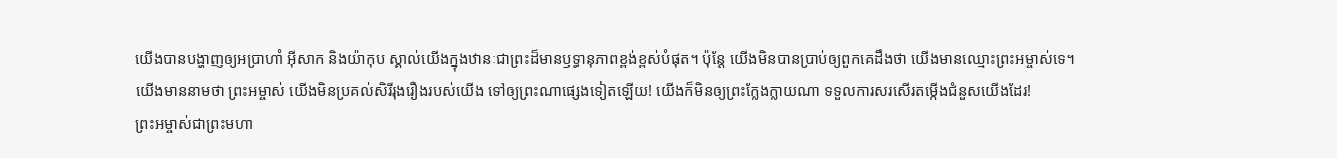យើងបានបង្ហាញឲ្យអប្រាហាំ អ៊ីសាក និងយ៉ាកុប ស្គាល់យើងក្នុងឋានៈជាព្រះដ៏មានឫទ្ធានុភាពខ្ពង់ខ្ពស់បំផុត។ ប៉ុន្តែ យើងមិនបានប្រាប់ឲ្យពួកគេដឹងថា យើងមានឈ្មោះព្រះអម្ចាស់ទេ។
យើងមាននាមថា ព្រះអម្ចាស់ យើងមិនប្រគល់សិរីរុងរឿងរបស់យើង ទៅឲ្យព្រះណាផ្សេងទៀតឡើយ! យើងក៏មិនឲ្យព្រះក្លែងក្លាយណា ទទួលការសរសើរតម្កើងជំនួសយើងដែរ!
ព្រះអម្ចាស់ជាព្រះមហា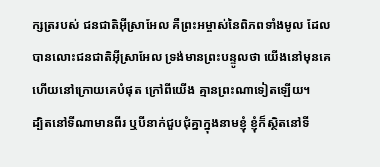ក្សត្ររបស់ ជនជាតិអ៊ីស្រាអែល គឺព្រះអម្ចាស់នៃពិភពទាំងមូល ដែលបានលោះជនជាតិអ៊ីស្រាអែល ទ្រង់មានព្រះបន្ទូលថា យើងនៅមុនគេ ហើយនៅក្រោយគេបំផុត ក្រៅពីយើង គ្មានព្រះណាទៀតឡើយ។
ដ្បិតនៅទីណាមានពីរ ឬបីនាក់ជួបជុំគ្នាក្នុងនាមខ្ញុំ ខ្ញុំក៏ស្ថិតនៅទី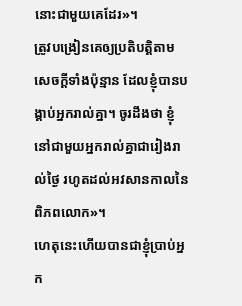នោះជាមួយគេដែរ»។
ត្រូវបង្រៀនគេឲ្យប្រតិបត្តិតាមសេចក្ដីទាំងប៉ុន្មាន ដែលខ្ញុំបានបង្គាប់អ្នករាល់គ្នា។ ចូរដឹងថា ខ្ញុំនៅជាមួយអ្នករាល់គ្នាជារៀងរាល់ថ្ងៃ រហូតដល់អវសានកាលនៃពិភពលោក»។
ហេតុនេះហើយបានជាខ្ញុំប្រាប់អ្នក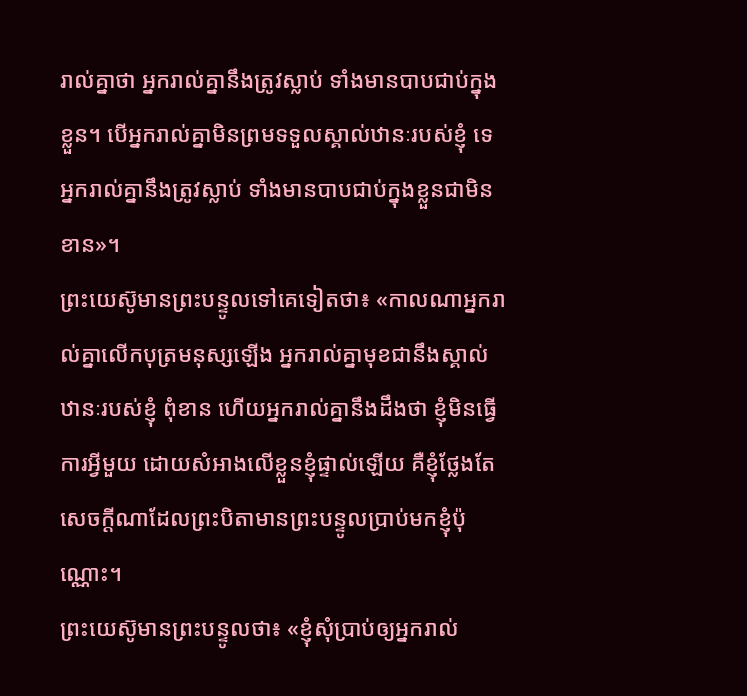រាល់គ្នាថា អ្នករាល់គ្នានឹងត្រូវស្លាប់ ទាំងមានបាបជាប់ក្នុងខ្លួន។ បើអ្នករាល់គ្នាមិនព្រមទទួលស្គាល់ឋានៈរបស់ខ្ញុំ ទេ អ្នករាល់គ្នានឹងត្រូវស្លាប់ ទាំងមានបាបជាប់ក្នុងខ្លួនជាមិនខាន»។
ព្រះយេស៊ូមានព្រះបន្ទូលទៅគេទៀតថា៖ «កាលណាអ្នករាល់គ្នាលើកបុត្រមនុស្សឡើង អ្នករាល់គ្នាមុខជានឹងស្គាល់ឋានៈរបស់ខ្ញុំ ពុំខាន ហើយអ្នករាល់គ្នានឹងដឹងថា ខ្ញុំមិនធ្វើការអ្វីមួយ ដោយសំអាងលើខ្លួនខ្ញុំផ្ទាល់ឡើយ គឺខ្ញុំថ្លែងតែសេចក្ដីណាដែលព្រះបិតាមានព្រះបន្ទូលប្រាប់មកខ្ញុំប៉ុណ្ណោះ។
ព្រះយេស៊ូមានព្រះបន្ទូលថា៖ «ខ្ញុំសុំប្រាប់ឲ្យអ្នករាល់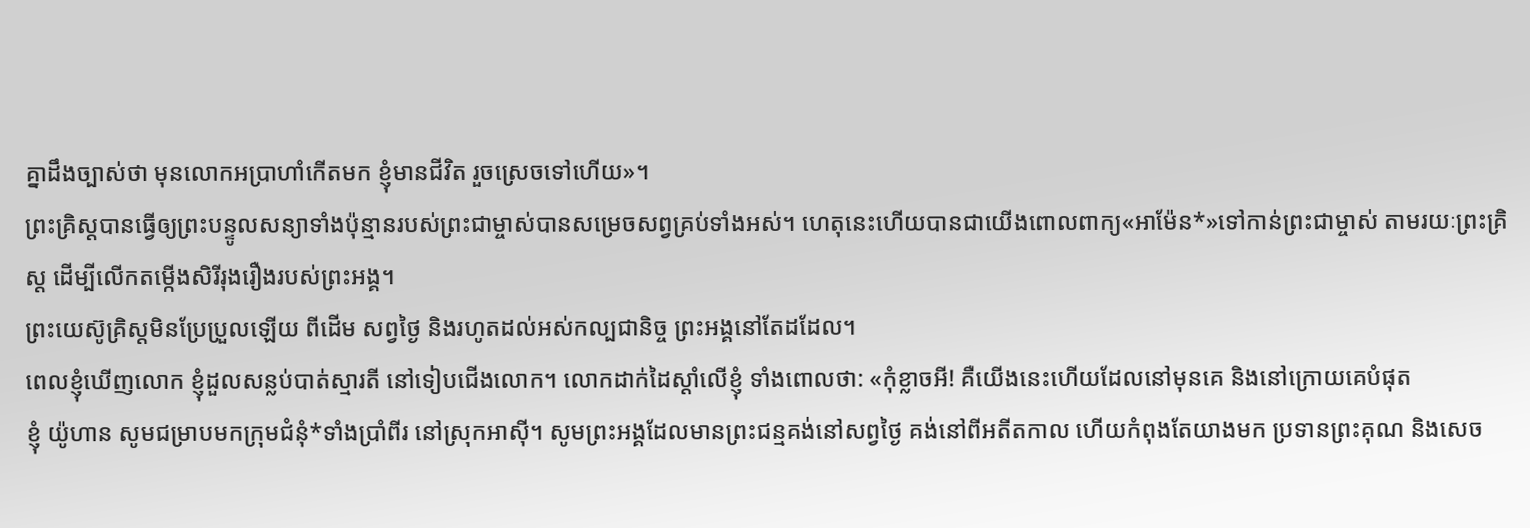គ្នាដឹងច្បាស់ថា មុនលោកអប្រាហាំកើតមក ខ្ញុំមានជីវិត រួចស្រេចទៅហើយ»។
ព្រះគ្រិស្តបានធ្វើឲ្យព្រះបន្ទូលសន្យាទាំងប៉ុន្មានរបស់ព្រះជាម្ចាស់បានសម្រេចសព្វគ្រប់ទាំងអស់។ ហេតុនេះហើយបានជាយើងពោលពាក្យ«អាម៉ែន*»ទៅកាន់ព្រះជាម្ចាស់ តាមរយៈព្រះគ្រិស្ត ដើម្បីលើកតម្កើងសិរីរុងរឿងរបស់ព្រះអង្គ។
ព្រះយេស៊ូគ្រិស្តមិនប្រែប្រួលឡើយ ពីដើម សព្វថ្ងៃ និងរហូតដល់អស់កល្បជានិច្ច ព្រះអង្គនៅតែដដែល។
ពេលខ្ញុំឃើញលោក ខ្ញុំដួលសន្លប់បាត់ស្មារតី នៅទៀបជើងលោក។ លោកដាក់ដៃស្ដាំលើខ្ញុំ ទាំងពោលថា: «កុំខ្លាចអី! គឺយើងនេះហើយដែលនៅមុនគេ និងនៅក្រោយគេបំផុត
ខ្ញុំ យ៉ូហាន សូមជម្រាបមកក្រុមជំនុំ*ទាំងប្រាំពីរ នៅស្រុកអាស៊ី។ សូមព្រះអង្គដែលមានព្រះជន្មគង់នៅសព្វថ្ងៃ គង់នៅពីអតីតកាល ហើយកំពុងតែយាងមក ប្រទានព្រះគុណ និងសេច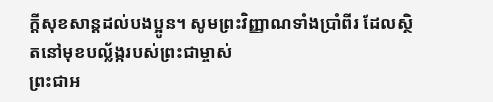ក្ដីសុខសាន្តដល់បងប្អូន។ សូមព្រះវិញ្ញាណទាំងប្រាំពីរ ដែលស្ថិតនៅមុខបល្ល័ង្ករបស់ព្រះជាម្ចាស់
ព្រះជាអ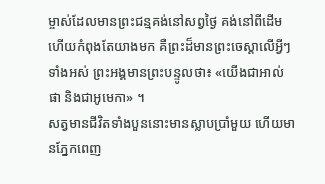ម្ចាស់ដែលមានព្រះជន្មគង់នៅសព្វថ្ងៃ គង់នៅពីដើម ហើយកំពុងតែយាងមក គឺព្រះដ៏មានព្រះចេស្ដាលើអ្វីៗទាំងអស់ ព្រះអង្គមានព្រះបន្ទូលថា៖ «យើងជាអាល់ផា និងជាអូមេកា» ។
សត្វមានជីវិតទាំងបួននោះមានស្លាបប្រាំមួយ ហើយមានភ្នែកពេញ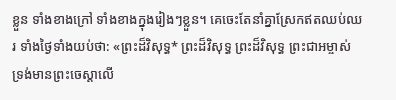ខ្លួន ទាំងខាងក្រៅ ទាំងខាងក្នុងរៀងៗខ្លួន។ គេចេះតែនាំគ្នាស្រែកឥតឈប់ឈរ ទាំងថ្ងៃទាំងយប់ថា: «ព្រះដ៏វិសុទ្ធ* ព្រះដ៏វិសុទ្ធ ព្រះដ៏វិសុទ្ធ ព្រះជាអម្ចាស់ ទ្រង់មានព្រះចេស្ដាលើ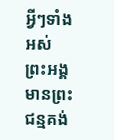អ្វីៗទាំងអស់ ព្រះអង្គមានព្រះជន្មគង់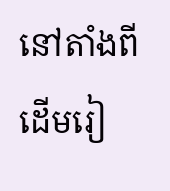នៅតាំងពីដើមរៀ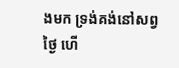ងមក ទ្រង់គង់នៅសព្វថ្ងៃ ហើ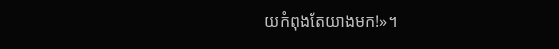យកំពុងតែយាងមក!»។